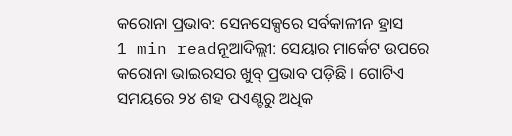କରୋନା ପ୍ରଭାବ: ସେନସେକ୍ସରେ ସର୍ବକାଳୀନ ହ୍ରାସ
1 min readନୂଆଦିଲ୍ଲୀ: ସେୟାର ମାର୍କେଟ ଉପରେ କରୋନା ଭାଇରସର ଖୁବ୍ ପ୍ରଭାବ ପଡ଼ିଛି । ଗୋଟିଏ ସମୟରେ ୨୪ ଶହ ପଏଣ୍ଟରୁ ଅଧିକ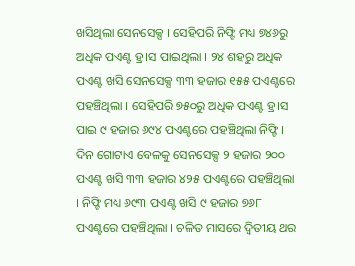ଖସିଥିଲା ସେନସେକ୍ସ । ସେହିପରି ନିଫ୍ଟି ମଧ୍ୟ ୭୪୬ରୁ ଅଧିକ ପଏଣ୍ଟ ହ୍ର।ସ ପାଇଥିଲା । ୨୪ ଶହରୁ ଅଧିକ ପଏଣ୍ଟ ଖସି ସେନସେକ୍ସ ୩୩ ହଜାର ୧୫୫ ପଏଣ୍ଟରେ ପହଞ୍ଚିଥିଲା । ସେହିପରି ୭୫୦ରୁ ଅଧିକ ପଏଣ୍ଟ ହ୍ର।ସ ପାଇ ୯ ହଜାର ୬୯୪ ପଏଣ୍ଟରେ ପହଞ୍ଚିଥିଲା ନିଫ୍ଟି ।
ଦିନ ଗୋଟାଏ ବେଳକୁ ସେନସେକ୍ସ ୨ ହଜାର ୨୦୦ ପଏଣ୍ଟ ଖସି ୩୩ ହଜାର ୪୨୫ ପଏଣ୍ଟରେ ପହଞ୍ଚିଥିଲା । ନିଫ୍ଟି ମଧ୍ୟ ୬୯୩ ପଏଣ୍ଟ ଖସି ୯ ହଜାର ୭୬୮ ପଏଣ୍ଟରେ ପହଞ୍ଚିଥିଲା । ଚଳିତ ମାସରେ ଦ୍ୱିତୀୟ ଥର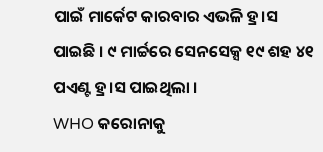ପାଇଁ ମାର୍କେଟ କାରବାର ଏଭଳି ହ୍ର।ସ ପାଇଛି । ୯ ମାର୍ଚ୍ଚରେ ସେନସେକ୍ସ ୧୯ ଶହ ୪୧ ପଏଣ୍ଟ ହ୍ର।ସ ପାଇଥିଲା ।
WHO କରୋନାକୁ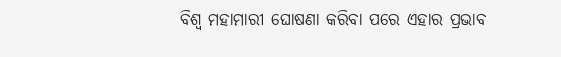ବିଶ୍ୱ ମହାମାରୀ ଘୋଷଣା କରିବା ପରେ ଏହାର ପ୍ରଭାବ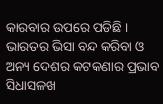କାରବାର ଉପରେ ପଡିଛି । ଭାରତର ଭିସା ବନ୍ଦ କରିବା ଓ ଅନ୍ୟ ଦେଶର କଟକଣାର ପ୍ରଭାବ ସିଧାସଳଖ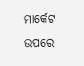ମାର୍କେଟ ଉପରେ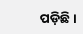ପଡ଼ିଛି ।